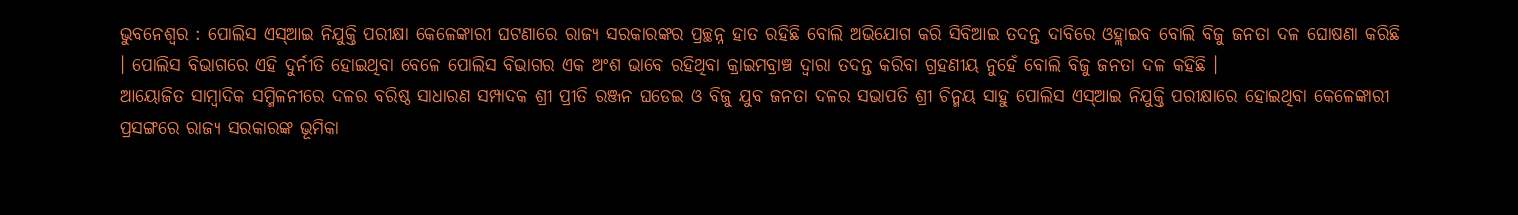ଭୁବନେଶ୍ୱର : ପୋଲିସ ଏସ୍ଆଇ ନିଯୁକ୍ତି ପରୀକ୍ଷା କେଳେଙ୍କାରୀ ଘଟଣାରେ ରାଜ୍ୟ ସରକାରଙ୍କର ପ୍ରଚ୍ଛନ୍ନ ହାତ ରହିଛି ବୋଲି ଅଭିଯୋଗ କରି ସିବିଆଇ ତଦନ୍ତ ଦାବିରେ ଓହ୍ଲାଇବ ବୋଲି ବିଜୁ ଜନତା ଦଳ ଘୋଷଣା କରିଛି । ପୋଲିସ ବିଭାଗରେ ଏହି ଦୁର୍ନୀତି ହୋଇଥିବା ବେଳେ ପୋଲିସ ବିଭାଗର ଏକ ଅଂଶ ଭାବେ ରହିଥିବା କ୍ରାଇମବ୍ରାଞ୍ଚ ଦ୍ୱାରା ତଦନ୍ତ କରିବା ଗ୍ରହଣୀୟ ନୁହେଁ ବୋଲି ବିଜୁ ଜନତା ଦଳ କହିଛି ।
ଆୟୋଜିତ ସାମ୍ୱାଦିକ ସମ୍ମିଳନୀରେ ଦଳର ବରିଷ୍ଠ ସାଧାରଣ ସମ୍ପାଦକ ଶ୍ରୀ ପ୍ରୀତି ରଞ୍ଜନ ଘଡେଇ ଓ ବିଜୁ ଯୁବ ଜନତା ଦଳର ସଭାପତି ଶ୍ରୀ ଚିନ୍ମୟ ସାହୁ ପୋଲିସ ଏସ୍ଆଇ ନିଯୁକ୍ତି ପରୀକ୍ଷାରେ ହୋଇଥିବା କେଳେଙ୍କାରୀ ପ୍ରସଙ୍ଗରେ ରାଜ୍ୟ ସରକାରଙ୍କ ଭୂମିକା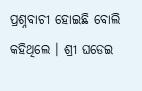ପ୍ରଶ୍ନବାଚୀ ହୋଇଛି ବୋଲି କହିଥିଲେ । ଶ୍ରୀ ଘଡେଇ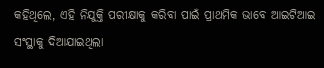କହିଥିଲେ, ଏହି ନିଯୁକ୍ତି ପରୀକ୍ଷାକୁ କରିବା ପାଇଁ ପ୍ରାଥମିକ ଭାବେ ଆଇଟିଆଇ ସଂସ୍ଥାକୁ ଦିଆଯାଇଥିଲା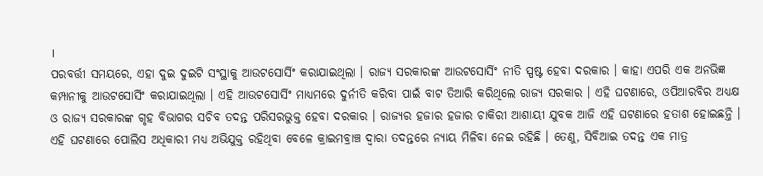।
ପରବର୍ତ୍ତୀ ସମୟରେ, ଏହା ଦୁଇ ଦୁଇଟି ସଂସ୍ଥାକୁ ଆଉଟସୋର୍ସିଂ କରାଯାଇଥିଲା । ରାଜ୍ୟ ସରକାରଙ୍କ ଆଉଟସୋର୍ସିଂ ନୀତି ସ୍ପଷ୍ଟ ହେବା ଦରକାର । କାହା ଏପରି ଏକ ଅନଭିଜ୍ଞ କମ୍ପାନୀକୁ ଆଉଟସୋର୍ସିଂ କରାଯାଇଥିଲା । ଏହି ଆଉଟସୋର୍ସିଂ ମାଧ୍ୟମରେ ଦୁର୍ନୀତି କରିବା ପାଇଁ ବାଟ ତିଆରି କରିଥିଲେ ରାଜ୍ୟ ସରକାର । ଏହି ଘଟଣାରେ, ଓପିଆରବିର ଅଧ୍ୟକ୍ଷ ଓ ରାଜ୍ୟ ସରକାରଙ୍କ ଗୃହ ବିଭାଗର ସଚିବ ତଦନ୍ତ ପରିସରଭୁକ୍ତ ହେବା ଦରକାର । ରାଜ୍ୟର ହଜାର ହଜାର ଚାକିରୀ ଆଶାୟୀ ଯୁବକ ଆଜି ଏହି ଘଟଣାରେ ହତାଶ ହୋଇଛନ୍ତି ।
ଏହି ଘଟଣାରେ ପୋଲିସ ଅଧିକାରୀ ମଧ୍ୟ ଅଭିଯୁକ୍ତ ରହିଥିବା ବେଳେ କ୍ରାଇମବ୍ରାଞ୍ଚ ଦ୍ୱାରା ତଦନ୍ତରେ ନ୍ୟାୟ ମିଳିବା ନେଇ ରହିଛି । ତେଣୁ, ସିବିଆଇ ତଦନ୍ତ ଏକ ମାତ୍ର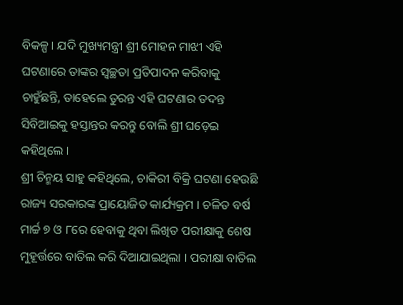ବିକଳ୍ପ । ଯଦି ମୁଖ୍ୟମନ୍ତ୍ରୀ ଶ୍ରୀ ମୋହନ ମାଝୀ ଏହି ଘଟଣାରେ ତାଙ୍କର ସ୍ୱଚ୍ଛତା ପ୍ରତିପାଦନ କରିବାକୁ ଚାହୁଁଛନ୍ତି, ତାହେଲେ ତୁରନ୍ତ ଏହି ଘଟଣାର ତଦନ୍ତ ସିବିଆଇକୁ ହସ୍ତାନ୍ତର କରନ୍ତୁ ବୋଲି ଶ୍ରୀ ଘଡ଼େଇ କହିଥିଲେ ।
ଶ୍ରୀ ଚିନ୍ମୟ ସାହୁ କହିଥିଲେ, ଚାକିରୀ ବିକ୍ରି ଘଟଣା ହେଉଛି ରାଜ୍ୟ ସରକାରଙ୍କ ପ୍ରାୟୋଜିତ କାର୍ଯ୍ୟକ୍ରମ । ଚଳିତ ବର୍ଷ ମାର୍ଚ୍ଚ ୭ ଓ ୮ରେ ହେବାକୁ ଥିବା ଲିଖିତ ପରୀକ୍ଷାକୁ ଶେଷ ମୁହୂର୍ତ୍ତରେ ବାତିଲ କରି ଦିଆଯାଇଥିଲା । ପରୀକ୍ଷା ବାତିଲ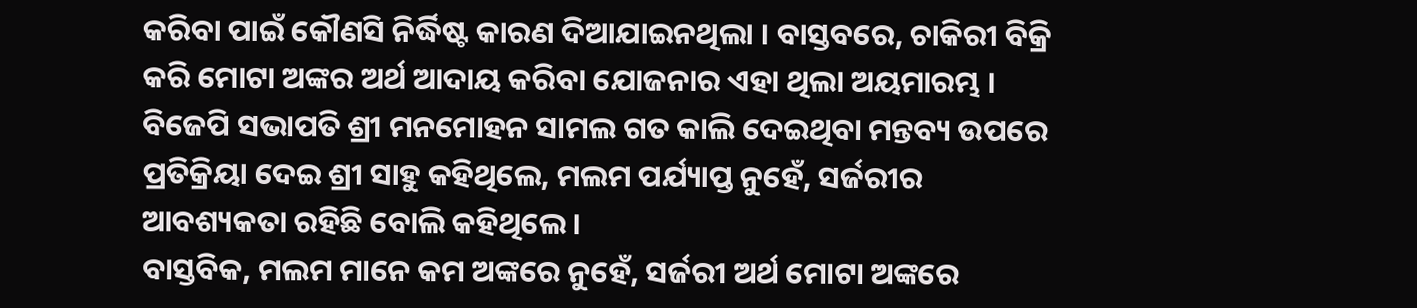କରିବା ପାଇଁ କୌଣସି ନିର୍ଦ୍ଧିଷ୍ଟ କାରଣ ଦିଆଯାଇନଥିଲା । ବାସ୍ତବରେ, ଚାକିରୀ ବିକ୍ରି କରି ମୋଟା ଅଙ୍କର ଅର୍ଥ ଆଦାୟ କରିବା ଯୋଜନାର ଏହା ଥିଲା ଅୟମାରମ୍ଭ । ବିଜେପି ସଭାପତି ଶ୍ରୀ ମନମୋହନ ସାମଲ ଗତ କାଲି ଦେଇଥିବା ମନ୍ତବ୍ୟ ଉପରେ ପ୍ରତିକ୍ରିୟା ଦେଇ ଶ୍ରୀ ସାହୁ କହିଥିଲେ, ମଲମ ପର୍ଯ୍ୟାପ୍ତ ନୁହେଁ, ସର୍ଜରୀର ଆବଶ୍ୟକତା ରହିଛି ବୋଲି କହିଥିଲେ ।
ବାସ୍ତବିକ, ମଲମ ମାନେ କମ ଅଙ୍କରେ ନୁହେଁ, ସର୍ଜରୀ ଅର୍ଥ ମୋଟା ଅଙ୍କରେ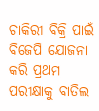ଚାକିରୀ ବିକ୍ରି ପାଇଁ ବିଜେପି ଯୋଜନା କରି ପ୍ରଥମ ପରୀକ୍ଷାକୁ ବାତିଲ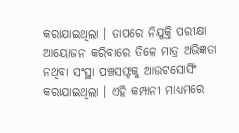କରାଯାଇଥିଲା । ତାପରେ ନିଯୁକ୍ତି ପରୀକ୍ଷା ଆୟୋଜନ କରିବାରେ ତିଳେ ମାତ୍ର ଅଭିଜ୍ଞତା ନଥିବା ସଂସ୍ଥା ପଞ୍ଚସଫ୍ଟକୁ ଆଉଟସୋର୍ସିଂ କରାଯାଇଥିଲା । ଏହି କମ୍ପାନୀ ମାଧ୍ୟମରେ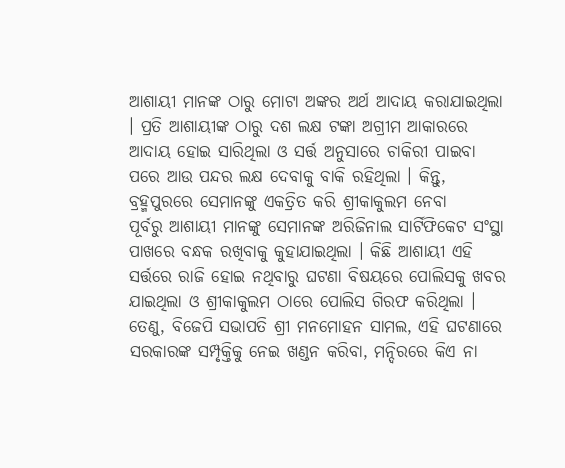ଆଶାୟୀ ମାନଙ୍କ ଠାରୁ ମୋଟା ଅଙ୍କର ଅର୍ଥ ଆଦାୟ କରାଯାଇଥିଲା । ପ୍ରତି ଆଶାୟୀଙ୍କ ଠାରୁ ଦଶ ଲକ୍ଷ ଟଙ୍କା ଅଗ୍ରୀମ ଆକାରରେ ଆଦାୟ ହୋଇ ସାରିଥିଲା ଓ ସର୍ତ୍ତ ଅନୁସାରେ ଚାକିରୀ ପାଇବା ପରେ ଆଉ ପନ୍ଦର ଲକ୍ଷ ଦେବାକୁ ବାକି ରହିଥିଲା । କିନ୍ତୁ, ବ୍ରହ୍ମପୁରରେ ସେମାନଙ୍କୁ ଏକତ୍ରିତ କରି ଶ୍ରୀକାକୁଲମ ନେବା
ପୂର୍ବରୁ ଆଶାୟୀ ମାନଙ୍କୁ ସେମାନଙ୍କ ଅରିଜିନାଲ ସାର୍ଟିଫିକେଟ ସଂସ୍ଥା ପାଖରେ ବନ୍ଧକ ରଖିବାକୁ କୁହାଯାଇଥିଲା । କିଛି ଆଶାୟୀ ଏହି ସର୍ତ୍ତରେ ରାଜି ହୋଇ ନଥିବାରୁ ଘଟଣା ବିଷୟରେ ପୋଲିସକୁ ଖବର ଯାଇଥିଲା ଓ ଶ୍ରୀକାକୁଲମ ଠାରେ ପୋଲିସ ଗିରଫ କରିଥିଲା । ତେଣୁ, ବିଜେପି ସଭାପତି ଶ୍ରୀ ମନମୋହନ ସାମଲ, ଏହି ଘଟଣାରେ ସରକାରଙ୍କ ସମ୍ପୃକ୍ତିକୁ ନେଇ ଖଣ୍ଡନ କରିବା, ମନ୍ଦିରରେ କିଏ ନା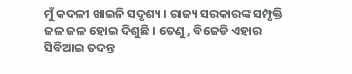ମୁଁ କଦଳୀ ଖାଇନି ସଦୃଶ୍ୟ । ରାଜ୍ୟ ସରକାରଙ୍କ ସମ୍ପୃକ୍ତି ଜଳ ଜଳ ହୋଇ ଦିଶୁଛି । ତେଣୁ, ବିଜେଡି ଏହାର ସିବିଆଇ ତଦନ୍ତ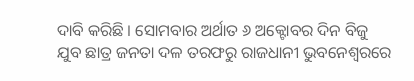ଦାବି କରିଛି । ସୋମବାର ଅର୍ଥାତ ୬ ଅକ୍ଟୋବର ଦିନ ବିଜୁ ଯୁବ ଛାତ୍ର ଜନତା ଦଳ ତରଫରୁ ରାଜଧାନୀ ଭୁବନେଶ୍ୱରରେ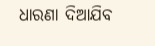ଧାରଣା ଦିଆଯିବ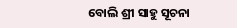ବୋଲି ଶ୍ରୀ ସାହୁ ସୂଚନା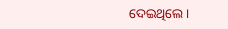ଦେଇଥିଲେ ।